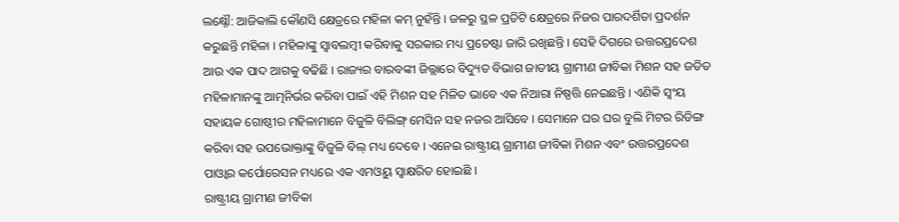ଲକ୍ଷ୍ନୌ: ଆଜିକାଲି କୌଣସି କ୍ଷେତ୍ରରେ ମହିଳା କମ୍ ନୁହଁନ୍ତି । ଜଳରୁ ସ୍ଥଳ ପ୍ରତିଟି କ୍ଷେତ୍ରରେ ନିଜର ପାରଦର୍ଶିତା ପ୍ରଦର୍ଶନ କରୁଛନ୍ତି ମହିଳା । ମହିଳାଙ୍କୁ ସ୍ବାବଲମ୍ବୀ କରିବାକୁ ସରକାର ମଧ୍ୟ ପ୍ରଚେଷ୍ଟା ଜାରି ରଖିଛନ୍ତି । ସେହି ଦିଗରେ ଉତ୍ତରପ୍ରଦେଶ ଆଉ ଏକ ପାଦ ଆଗକୁ ବଢିଛି । ରାଜ୍ୟର ବାରବଙ୍କୀ ଜିଲ୍ଲାରେ ବିଦ୍ୟୁତ ବିଭାଗ ଜାତୀୟ ଗ୍ରାମୀଣ ଜୀବିକା ମିଶନ ସହ ଜଡିତ ମହିଳାମାନଙ୍କୁ ଆତ୍ମନିର୍ଭର କରିବା ପାଇଁ ଏହି ମିଶନ ସହ ମିଳିତ ଭାବେ ଏକ ନିଆରା ନିଷ୍ପତ୍ତି ନେଇଛନ୍ତି । ଏଣିକି ସ୍ବଂୟ ସହାୟକ ଗୋଷ୍ଠୀର ମହିଳାମାନେ ବିଜୁଳି ବିଲିଙ୍ଗ୍ ମେସିନ ସହ ନଜର ଆସିବେ । ସେମାନେ ଘର ଘର ବୁଲି ମିଟର ରିଡିଙ୍ଗ କରିବା ସହ ଉପଭୋକ୍ତାଙ୍କୁ ବିଜୁଳି ବିଲ୍ ମଧ୍ୟ ଦେବେ । ଏନେଇ ରାଷ୍ଟ୍ରୀୟ ଗ୍ରାମୀଣ ଜୀବିକା ମିଶନ ଏବଂ ଉତ୍ତରପ୍ରଦେଶ ପାଓ୍ବାର କର୍ପୋରେସନ ମଧ୍ୟରେ ଏକ ଏମଓୟୁ ସ୍ବାକ୍ଷରିତ ହୋଇଛି ।
ରାଷ୍ଟ୍ରୀୟ ଗ୍ରାମୀଣ ଜୀବିକା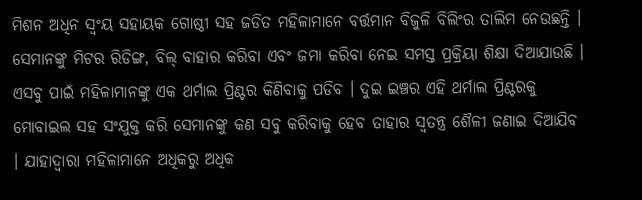ମିଶନ ଅଧିନ ସ୍ବଂୟ ସହାୟକ ଗୋଷ୍ଠୀ ସହ ଜଡିତ ମହିଳାମାନେ ବର୍ତ୍ତମାନ ବିଜୁଳି ବିଲିଂର ତାଲିମ ନେଉଛନ୍ତି । ସେମାନଙ୍କୁ ମିଟର ରିଡିଙ୍ଗ, ବିଲ୍ ବାହାର କରିବା ଏବଂ ଜମା କରିବା ନେଇ ସମସ୍ତ ପ୍ରକ୍ରିୟା ଶିକ୍ଷା ଦିଆଯାଉଛି । ଏସବୁ ପାଇଁ ମହିଳାମାନଙ୍କୁ ଏକ ଥର୍ମାଲ ପ୍ରିଣ୍ଟର କିଣିବାକୁ ପଡିବ । ଦୁଇ ଇଞ୍ଚର ଏହି ଥର୍ମାଲ ପ୍ରିଣ୍ଟରକୁ ମୋବାଇଲ ସହ ସଂଯୁକ୍ତ କରି ସେମାନଙ୍କୁ କଣ ସବୁ କରିବାକୁ ହେବ ତାହାର ସ୍ବତନ୍ତ୍ର ଶୈଳୀ ଜଣାଇ ଦିଆଯିବ । ଯାହାଦ୍ବାରା ମହିଳାମାନେ ଅଧିକରୁ ଅଧିକ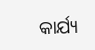କାର୍ଯ୍ୟ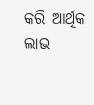କରି ଆର୍ଥିକ ଲାଭ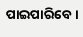ପାଇପାରିବେ ।